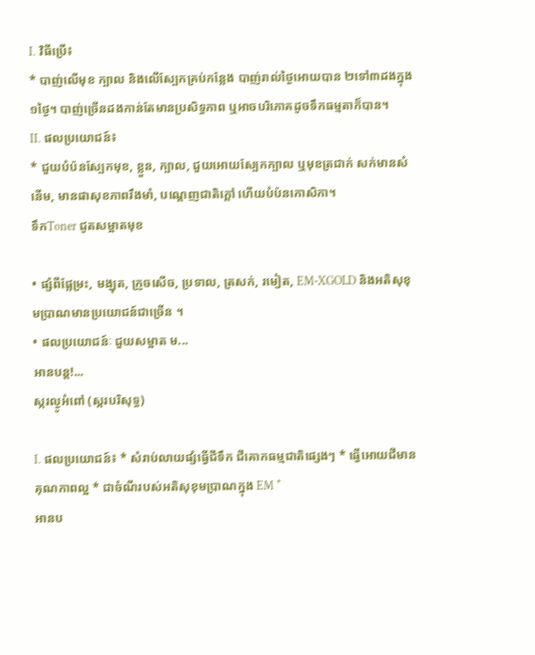I. វិធីប្រើ៖
* បាញ់លើមុខ ក្បាល និងលើស្បែកគ្រប់កន្លែង បាញ់រាល់ថ្ងៃអោយបាន ២ទៅ៣ដងក្នុង១ថ្ងៃ។ បាញ់ច្រើនដងកាន់តែមានប្រសិទ្ធភាព ឬអាចបរិភោគដូចទឹកធម្មតាក៏បាន។
II. ផលប្រយោជន៍៖
* ជួយបំប៉នសែ្បកមុខ, ខ្លួន, ក្បាល, ជួយអោយស្បែកក្បាល ឬមុខត្រជាក់ សក់មានសំនើម, មានផាសុខភាពរឹងមាំ, បណ្តេញជាតិក្តៅ ហើយបំប៉នកោសិកា។
ទឹកToner ជូតសម្អាតមុខ

• ផ្សំពីផ្លែម្រះ, មង្ឃុត, ក្រូចសើច, ប្រទាល, ត្រសក់, រមៀត, EM-XGOLD និងអតិសុខុមប្រាណមានប្រយោជន៍ជាច្រើន ។
• ផលប្រយោជន៍ៈ ជួយសម្អាត ម...
អានបន្ត!...
ស្ករល្ងូអំពៅ (ស្ករបរិសុទ្ធ)

I. ផលប្រយោជន៍៖ * សំរាប់លាយផ្សំធ្វើជីទឹក ជីគោកធម្មជាតិផ្សេងៗ * ធ្វើអោយជីមានគុណភាពល្អ * ជាចំណីរបស់អតិសុខុមប្រាណក្នុង EM *
អានប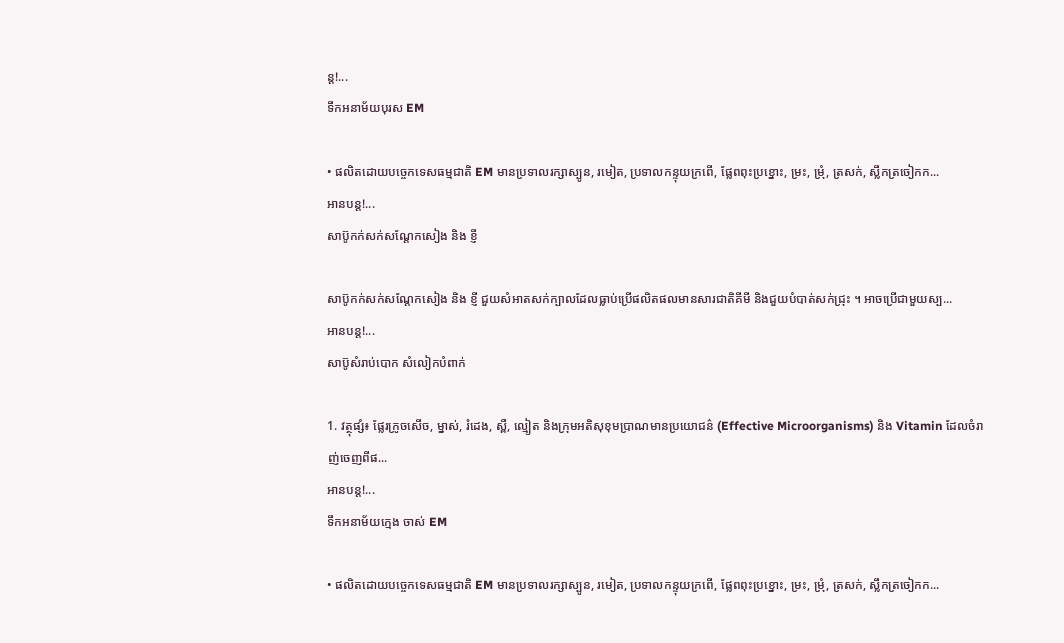ន្ត!...
ទឹកអនាម័យបុរស EM

• ផលិតដោយបច្ចេកទេសធម្មជាតិ EM មានប្រទាលរក្សាស្បូន, រមៀត, ប្រទាលកន្ទុយក្រពើ, ផ្លែពពុះប្រខ្នោះ, ម្រះ, ម្រុំ, ត្រសក់, ស្លឹកត្រចៀកក...
អានបន្ត!...
សាប៊ូកក់សក់សណ្តែកសៀង និង ខ្ញី

សាប៊ូកក់សក់សណ្តែកសៀង និង ខ្ញី ជួយសំអាតសក់ក្បាលដែលធ្លាប់ប្រើផលិតផលមានសារជាតិគីមី និងជួយបំបាត់សក់ជ្រុះ ។ អាចប្រើជាមួយស្ប...
អានបន្ត!...
សាប៊ូសំរាប់បោក សំលៀកបំពាក់

1. វត្ថុផ្សំ៖ ផ្លែរក្រូចសើច, ម្នាស់, រំដេង, ស្ពឺ, ល្មៀត និងក្រុមអតិសុខុមប្រាណមានប្រយោជន៌ (Effective Microorganisms) និង Vitamin ដែលចំរាញ់ចេញពីផ...
អានបន្ត!...
ទឹកអនាម័យក្មេង ចាស់ EM

• ផលិតដោយបច្ចេកទេសធម្មជាតិ EM មានប្រទាលរក្សាស្បូន, រមៀត, ប្រទាលកន្ទុយក្រពើ, ផ្លែពពុះប្រខ្នោះ, ម្រះ, ម្រុំ, ត្រសក់, ស្លឹកត្រចៀកក...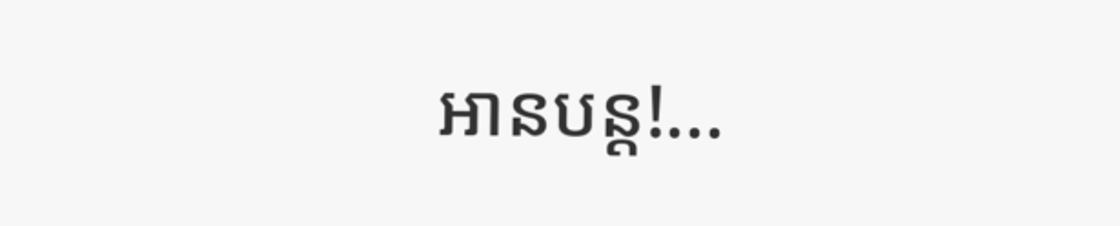អានបន្ត!...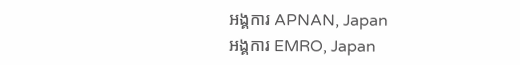អង្គការ APNAN, Japan
អង្គការ EMRO, Japan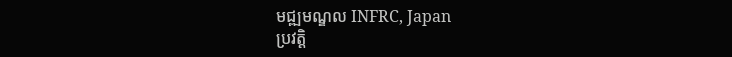មជ្ឍមណ្ឌល INFRC, Japan
ប្រវត្តិ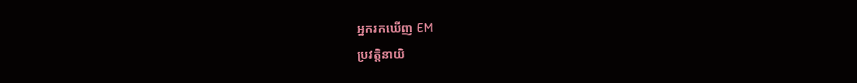អ្នករកឃើញ EM
ប្រវត្តិនាយិ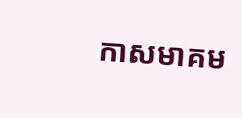កាសមាគម